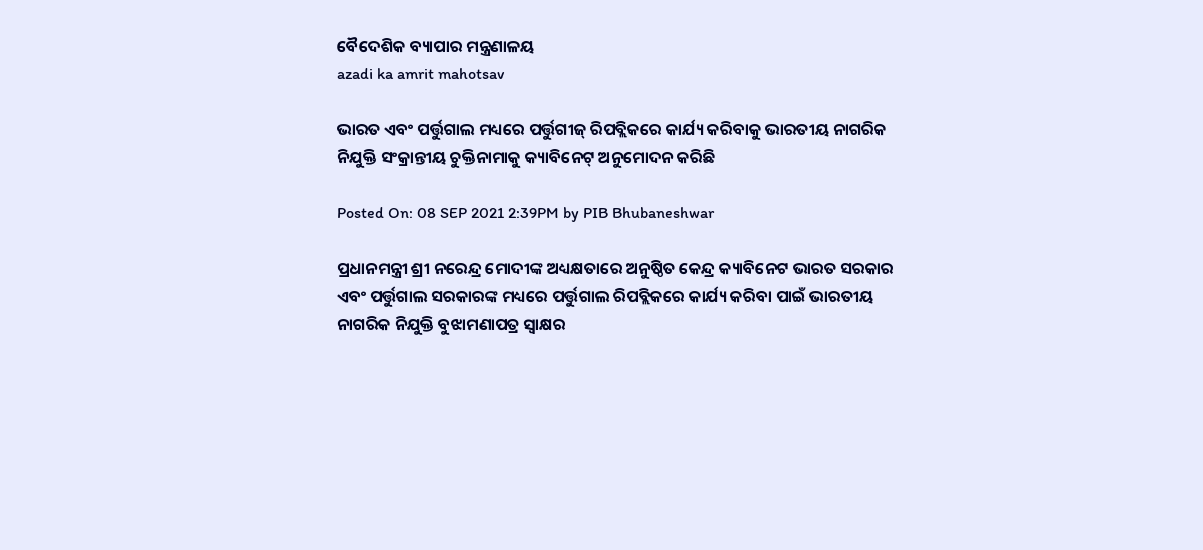ବୈଦେଶିକ ବ୍ୟାପାର ମନ୍ତ୍ରଣାଳୟ
azadi ka amrit mahotsav

ଭାରତ ଏବଂ ପର୍ତ୍ତୁଗାଲ ମଧ୍ୟରେ ପର୍ତ୍ତୁଗୀଜ୍ ରିପବ୍ଲିକରେ କାର୍ଯ୍ୟ କରିବାକୁ ଭାରତୀୟ ନାଗରିକ ନିଯୁକ୍ତି ସଂକ୍ରାନ୍ତୀୟ ଚୁକ୍ତିନାମାକୁ କ୍ୟାବିନେଟ୍ ଅନୁମୋଦନ କରିଛି

Posted On: 08 SEP 2021 2:39PM by PIB Bhubaneshwar

ପ୍ରଧାନମନ୍ତ୍ରୀ ଶ୍ରୀ ନରେନ୍ଦ୍ର ମୋଦୀଙ୍କ ଅଧ୍ୟକ୍ଷତାରେ ଅନୁଷ୍ଠିତ କେନ୍ଦ୍ର କ୍ୟାବିନେଟ ଭାରତ ସରକାର ଏବଂ ପର୍ତ୍ତୁଗାଲ ସରକାରଙ୍କ ମଧ୍ୟରେ ପର୍ତ୍ତୁଗାଲ ରିପବ୍ଲିକରେ କାର୍ଯ୍ୟ କରିବା ପାଇଁ ଭାରତୀୟ ନାଗରିକ ନିଯୁକ୍ତି ବୁଝାମଣାପତ୍ର ସ୍ୱାକ୍ଷର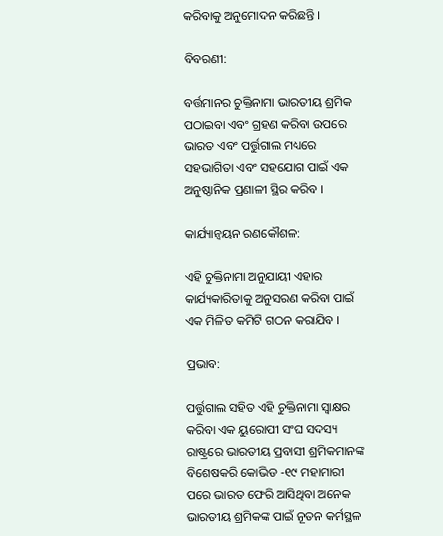କରିବାକୁ ଅନୁମୋଦନ କରିଛନ୍ତି ।

ବିବରଣୀ:

ବର୍ତ୍ତମାନର ଚୁକ୍ତିନାମା ଭାରତୀୟ ଶ୍ରମିକ ପଠାଇବା ଏବଂ ଗ୍ରହଣ କରିବା ଉପରେ ଭାରତ ଏବଂ ପର୍ତ୍ତୁଗାଲ ମଧ୍ୟରେ ସହଭାଗିତା ଏବଂ ସହଯୋଗ ପାଇଁ ଏକ ଅନୁଷ୍ଠାନିକ ପ୍ରଣାଳୀ ସ୍ଥିର କରିବ ।

କାର୍ଯ୍ୟାନ୍ୱୟନ ରଣକୌଶଳ:

ଏହି ଚୁକ୍ତିନାମା ଅନୁଯାୟୀ ଏହାର କାର୍ଯ୍ୟକାରିତାକୁ ଅନୁସରଣ କରିବା ପାଇଁ ଏକ ମିଳିତ କମିଟି ଗଠନ କରାଯିବ ।

ପ୍ରଭାବ:

ପର୍ତ୍ତୁଗାଲ ସହିତ ଏହି ଚୁକ୍ତିନାମା ସ୍ୱାକ୍ଷର କରିବା ଏକ ୟୁରୋପୀ ସଂଘ ସଦସ୍ୟ ରାଷ୍ଟ୍ରରେ ଭାରତୀୟ ପ୍ରବାସୀ ଶ୍ରମିକମାନଙ୍କ ବିଶେଷକରି କୋଭିଡ -୧୯ ମହାମାରୀ ପରେ ଭାରତ ଫେରି ଆସିଥିବା ଅନେକ ଭାରତୀୟ ଶ୍ରମିକଙ୍କ ପାଇଁ ନୂତନ କର୍ମସ୍ଥଳ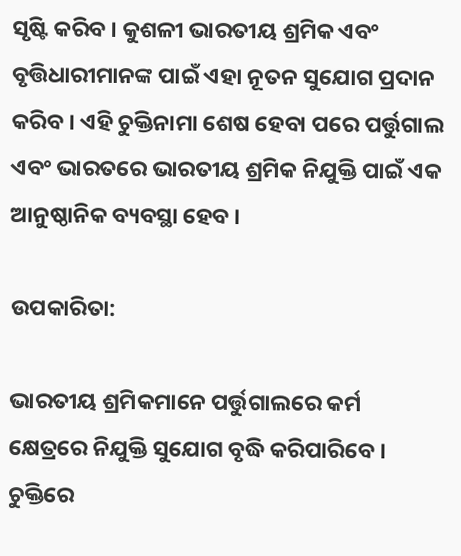ସୃଷ୍ଟି କରିବ । କୁଶଳୀ ଭାରତୀୟ ଶ୍ରମିକ ଏବଂ ବୃତ୍ତିଧାରୀମାନଙ୍କ ପାଇଁ ଏହା ନୂତନ ସୁଯୋଗ ପ୍ରଦାନ କରିବ । ଏହି ଚୁକ୍ତିନାମା ଶେଷ ହେବା ପରେ ପର୍ତ୍ତୁଗାଲ ଏବଂ ଭାରତରେ ଭାରତୀୟ ଶ୍ରମିକ ନିଯୁକ୍ତି ପାଇଁ ଏକ ଆନୁଷ୍ଠାନିକ ବ୍ୟବସ୍ଥା ହେବ ।

ଉପକାରିତା:

ଭାରତୀୟ ଶ୍ରମିକମାନେ ପର୍ତ୍ତୁଗାଲରେ କର୍ମ କ୍ଷେତ୍ରରେ ନିଯୁକ୍ତି ସୁଯୋଗ ବୃଦ୍ଧି କରିପାରିବେ । ଚୁକ୍ତିରେ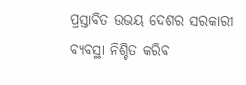ପ୍ରସ୍ତାବିତ ଉଭୟ ଦେଶର ସରକାରୀ ବ୍ୟବସ୍ଥା ନିଶ୍ଚିତ କରିବ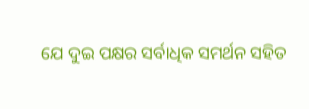ଯେ ଦୁଇ ପକ୍ଷର ସର୍ବାଧିକ ସମର୍ଥନ ସହିତ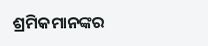ଶ୍ରମିକମାନଙ୍କର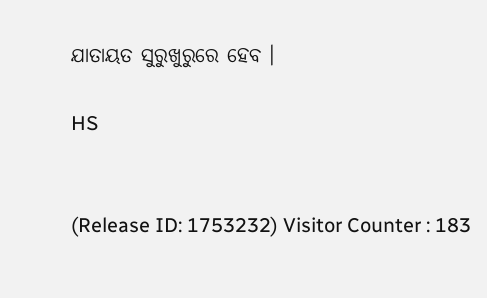ଯାତାୟତ ସୁରୁଖୁରୁରେ ହେବ ।

HS


(Release ID: 1753232) Visitor Counter : 183